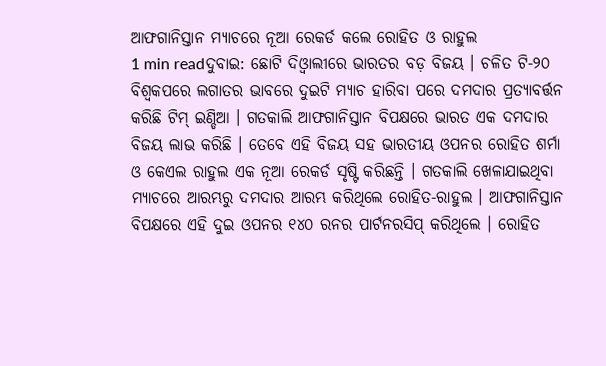ଆଫଗାନିସ୍ତାନ ମ୍ୟାଚରେ ନୂଆ ରେକର୍ଡ କଲେ ରୋହିତ ଓ ରାହୁଲ
1 min readଦୁବାଇ: ଛୋଟି ଦିଓ୍ବାଲୀରେ ଭାରତର ବଡ଼ ବିଜୟ । ଚଳିତ ଟି-୨୦ ବିଶ୍ବକପରେ ଲଗାତର ଭାବରେ ଦୁଇଟି ମ୍ୟାଚ ହାରିବା ପରେ ଦମଦାର ପ୍ରତ୍ୟାବର୍ତ୍ତନ କରିଛି ଟିମ୍ ଇଣ୍ଡିଆ । ଗତକାଲି ଆଫଗାନିସ୍ତାନ ବିପକ୍ଷରେ ଭାରତ ଏକ ଦମଦାର ବିଜୟ ଲାଭ କରିଛି । ତେବେ ଏହି ବିଜୟ ସହ ଭାରତୀୟ ଓପନର ରୋହିତ ଶର୍ମା ଓ କେଏଲ ରାହୁଲ ଏକ ନୂଆ ରେକର୍ଡ ସୃଷ୍ଟି କରିଛନ୍ତି । ଗତକାଲି ଖେଳାଯାଇଥିବା ମ୍ୟାଚରେ ଆରମ୍ଭରୁ ଦମଦାର ଆରମ୍ଭ କରିଥିଲେ ରୋହିତ-ରାହୁଲ । ଆଫଗାନିସ୍ତାନ ବିପକ୍ଷରେ ଏହି ଦୁଇ ଓପନର ୧୪୦ ରନର ପାର୍ଟନରସିପ୍ କରିଥିଲେ । ରୋହିତ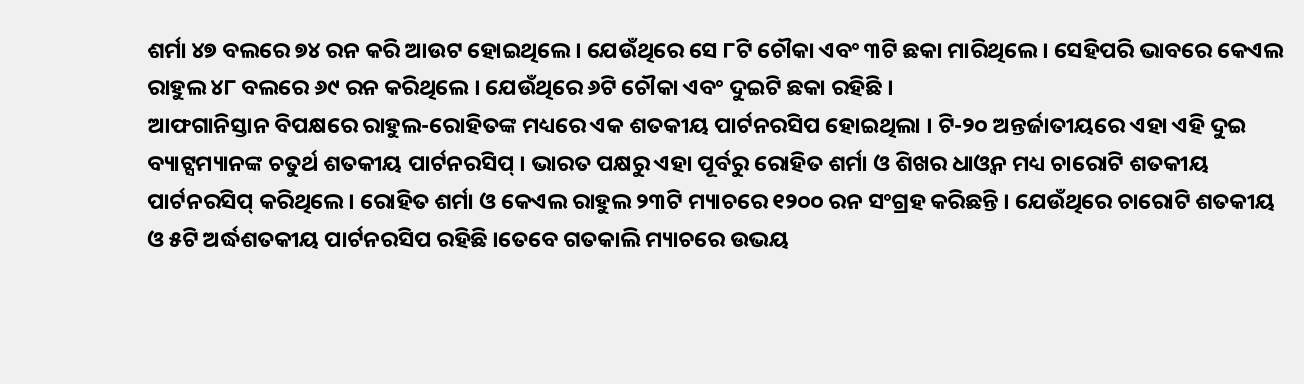ଶର୍ମା ୪୭ ବଲରେ ୭୪ ରନ କରି ଆଉଟ ହୋଇଥିଲେ । ଯେଉଁଥିରେ ସେ ୮ଟି ଚୌକା ଏବଂ ୩ଟି ଛକା ମାରିଥିଲେ । ସେହିପରି ଭାବରେ କେଏଲ ରାହୁଲ ୪୮ ବଲରେ ୬୯ ରନ କରିଥିଲେ । ଯେଉଁଥିରେ ୬ଟି ଚୌକା ଏବଂ ଦୁଇଟି ଛକା ରହିଛି ।
ଆଫଗାନିସ୍ତାନ ବିପକ୍ଷରେ ରାହୁଲ-ରୋହିତଙ୍କ ମଧ୍ୟରେ ଏକ ଶତକୀୟ ପାର୍ଟନରସିପ ହୋଇଥିଲା । ଟି-୨୦ ଅନ୍ତର୍ଜାତୀୟରେ ଏହା ଏହି ଦୁଇ ବ୍ୟାଟ୍ସମ୍ୟାନଙ୍କ ଚତୁର୍ଥ ଶତକୀୟ ପାର୍ଟନରସିପ୍ । ଭାରତ ପକ୍ଷରୁ ଏହା ପୂର୍ବରୁ ରୋହିତ ଶର୍ମା ଓ ଶିଖର ଧାଓ୍ବନ ମଧ୍ୟ ଚାରୋଟି ଶତକୀୟ ପାର୍ଟନରସିପ୍ କରିଥିଲେ । ରୋହିତ ଶର୍ମା ଓ କେଏଲ ରାହୁଲ ୨୩ଟି ମ୍ୟାଚରେ ୧୨୦୦ ରନ ସଂଗ୍ରହ କରିଛନ୍ତି । ଯେଉଁଥିରେ ଚାରୋଟି ଶତକୀୟ ଓ ୫ଟି ଅର୍ଦ୍ଧଶତକୀୟ ପାର୍ଟନରସିପ ରହିଛି ।ତେବେ ଗତକାଲି ମ୍ୟାଚରେ ଉଭୟ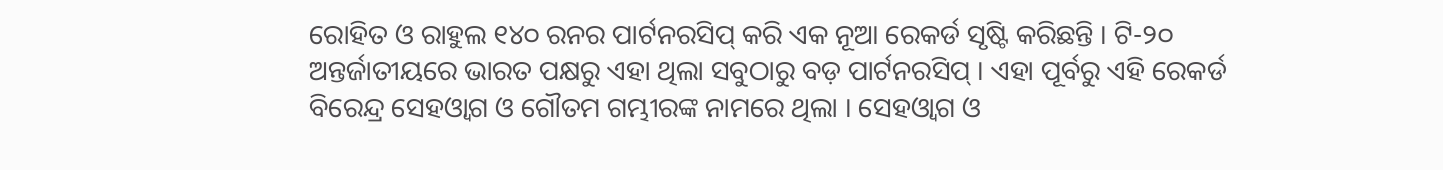ରୋହିତ ଓ ରାହୁଲ ୧୪୦ ରନର ପାର୍ଟନରସିପ୍ କରି ଏକ ନୂଆ ରେକର୍ଡ ସୃଷ୍ଟି କରିଛନ୍ତି । ଟି-୨୦ ଅନ୍ତର୍ଜାତୀୟରେ ଭାରତ ପକ୍ଷରୁ ଏହା ଥିଲା ସବୁଠାରୁ ବଡ଼ ପାର୍ଟନରସିପ୍ । ଏହା ପୂର୍ବରୁ ଏହି ରେକର୍ଡ ବିରେନ୍ଦ୍ର ସେହଓ୍ବାଗ ଓ ଗୌତମ ଗମ୍ଭୀରଙ୍କ ନାମରେ ଥିଲା । ସେହଓ୍ବାଗ ଓ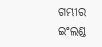ଗମ୍ଭୀର ଇଂଲଣ୍ଡ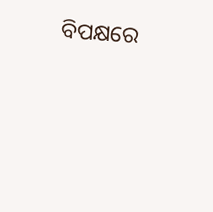ବିପକ୍ଷରେ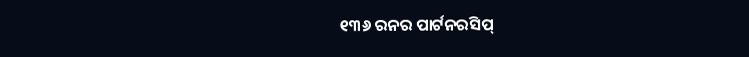୧୩୬ ରନର ପାର୍ଟନରସିପ୍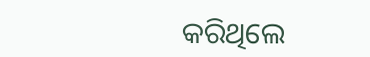କରିଥିଲେ